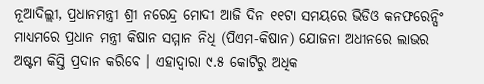ନୂଆଦିଲ୍ଲୀ, ପ୍ରଧାନମନ୍ତ୍ରୀ ଶ୍ରୀ ନରେନ୍ଦ୍ର ମୋଦୀ ଆଜି ଦିନ ୧୧ଟା ସମୟରେ ଭିଡିଓ କନଫରେନ୍ସିଂ ମାଧ୍ୟମରେ ପ୍ରଧାନ ମନ୍ତ୍ରୀ କିଷାନ ସମ୍ମାନ ନିଧି (ପିଏମ-କିଷାନ) ଯୋଜନା ଅଧୀନରେ ଲାଭର ଅଷ୍ଟମ କିସ୍ତି ପ୍ରଦାନ କରିବେ । ଏହାଦ୍ୱାରା ୯.୫ କୋଟିରୁ ଅଧିକ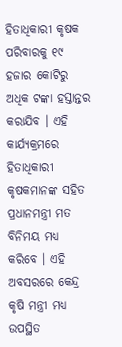ହିତାଧିକାରୀ କୃଷକ ପରିବାରକୁ ୧୯ ହଜାର କୋଟିରୁ ଅଧିକ ଟଙ୍କା ହସ୍ତାନ୍ତର କରାଯିବ । ଏହି କାର୍ଯ୍ୟକ୍ରମରେ ହିତାଧିକାରୀ କୃଷକମାନଙ୍କ ସହିତ ପ୍ରଧାନମନ୍ତ୍ରୀ ମତ ବିନିମୟ ମଧ୍ୟ କରିବେ । ଏହି ଅବସରରେ କେନ୍ଦ୍ର କୃଷି ମନ୍ତ୍ରୀ ମଧ୍ୟ ଉପସ୍ଥିତ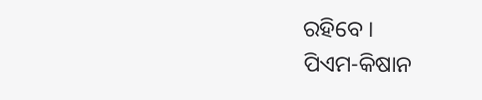ରହିବେ ।
ପିଏମ-କିଷାନ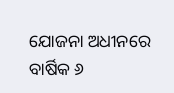ଯୋଜନା ଅଧୀନରେ ବାର୍ଷିକ ୬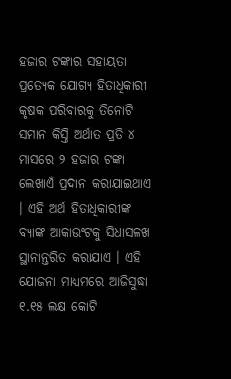ହଜାର ଟଙ୍କାର ସହାୟତା ପ୍ରତ୍ୟେକ ଯୋଗ୍ୟ ହିତାଧିକାରୀ କୃଷକ ପରିବାରକୁ ତିନୋଟି ସମାନ କିସ୍ତି ଅର୍ଥାତ ପ୍ରତି ୪ ମାସରେ ୨ ହଜାର ଟଙ୍କା ଲେଖାଏଁ ପ୍ରଦାନ କରାଯାଇଥାଏ । ଏହି ଅର୍ଥ ହିତାଧିକାରୀଙ୍କ ବ୍ୟାଙ୍କ ଆକାଉଂଟକୁ ସିଧାସଳଖ ସ୍ଥାନାନ୍ତରିତ କରାଯାଏ । ଏହି ଯୋଜନା ମାଧ୍ୟମରେ ଆଜିସୁଦ୍ଧା ୧.୧୫ ଲକ୍ଷ କୋଟି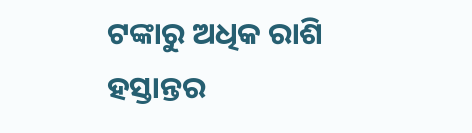ଟଙ୍କାରୁ ଅଧିକ ରାଶି ହସ୍ତାନ୍ତର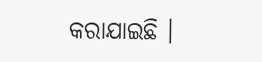କରାଯାଇଛି ।